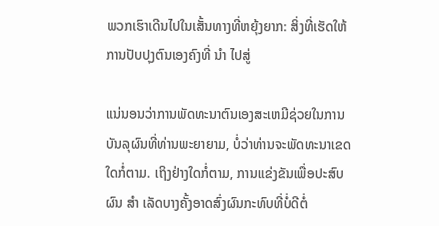ພວກເຮົາເດີນໄປໃນເສັ້ນທາງທີ່ຫຍຸ້ງຍາກ: ສິ່ງທີ່ເຮັດໃຫ້ການປັບປຸງຕົນເອງຄົງທີ່ ນຳ ໄປສູ່

ແນ່ນອນວ່າການພັດທະນາຕົນເອງສະເຫມີຊ່ວຍໃນການບັນລຸຜົນທີ່ທ່ານພະຍາຍາມ, ບໍ່ວ່າທ່ານຈະພັດທະນາເຂດໃດກໍ່ຕາມ. ເຖິງຢ່າງໃດກໍ່ຕາມ, ການແຂ່ງຂັນເພື່ອປະສົບຜົນ ສຳ ເລັດບາງຄັ້ງອາດສົ່ງຜົນກະທົບທີ່ບໍ່ດີຕໍ່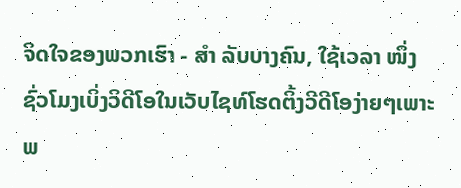ຈິດໃຈຂອງພວກເຮົາ - ສຳ ລັບບາງຄົນ, ໃຊ້ເວລາ ໜຶ່ງ ຊົ່ວໂມງເບິ່ງວິດີໂອໃນເວັບໄຊທ໌ໂຮດຕິ້ງວີດີໂອງ່າຍໆເພາະພ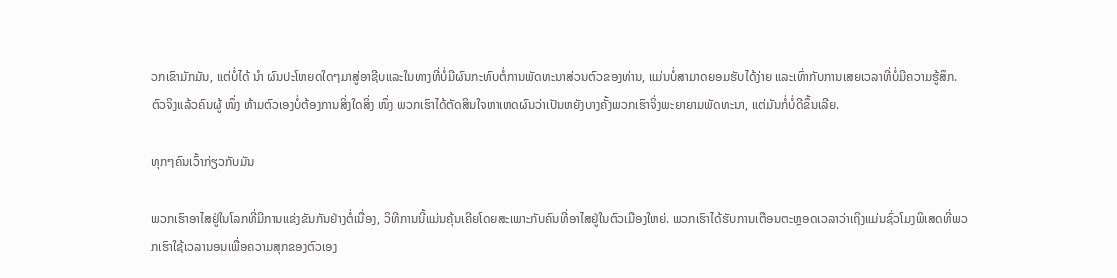ວກເຂົາມັກມັນ, ແຕ່ບໍ່ໄດ້ ນຳ ຜົນປະໂຫຍດໃດໆມາສູ່ອາຊີບແລະໃນທາງທີ່ບໍ່ມີຜົນກະທົບຕໍ່ການພັດທະນາສ່ວນຕົວຂອງທ່ານ, ແມ່ນບໍ່ສາມາດຍອມຮັບໄດ້ງ່າຍ ແລະເທົ່າກັບການເສຍເວລາທີ່ບໍ່ມີຄວາມຮູ້ສຶກ. ຕົວຈິງແລ້ວຄົນຜູ້ ໜຶ່ງ ຫ້າມຕົວເອງບໍ່ຕ້ອງການສິ່ງໃດສິ່ງ ໜຶ່ງ ພວກເຮົາໄດ້ຕັດສິນໃຈຫາເຫດຜົນວ່າເປັນຫຍັງບາງຄັ້ງພວກເຮົາຈິ່ງພະຍາຍາມພັດທະນາ, ແຕ່ມັນກໍ່ບໍ່ດີຂຶ້ນເລີຍ.

ທຸກໆຄົນເວົ້າກ່ຽວກັບມັນ

ພວກເຮົາອາໄສຢູ່ໃນໂລກທີ່ມີການແຂ່ງຂັນກັນຢ່າງຕໍ່ເນື່ອງ, ວິທີການນີ້ແມ່ນຄຸ້ນເຄີຍໂດຍສະເພາະກັບຄົນທີ່ອາໄສຢູ່ໃນຕົວເມືອງໃຫຍ່. ພວກເຮົາໄດ້ຮັບການເຕືອນຕະຫຼອດເວລາວ່າເຖິງແມ່ນຊົ່ວໂມງພິເສດທີ່ພວກເຮົາໃຊ້ເວລານອນເພື່ອຄວາມສຸກຂອງຕົວເອງ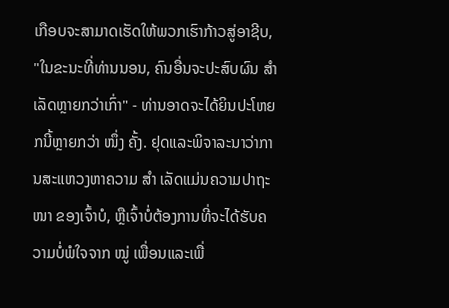ເກືອບຈະສາມາດເຮັດໃຫ້ພວກເຮົາກ້າວສູ່ອາຊີບ, "ໃນຂະນະທີ່ທ່ານນອນ, ຄົນອື່ນຈະປະສົບຜົນ ສຳ ເລັດຫຼາຍກວ່າເກົ່າ" - ທ່ານອາດຈະໄດ້ຍິນປະໂຫຍກນີ້ຫຼາຍກວ່າ ໜຶ່ງ ຄັ້ງ. ຢຸດແລະພິຈາລະນາວ່າການສະແຫວງຫາຄວາມ ສຳ ເລັດແມ່ນຄວາມປາຖະ ໜາ ຂອງເຈົ້າບໍ, ຫຼືເຈົ້າບໍ່ຕ້ອງການທີ່ຈະໄດ້ຮັບຄວາມບໍ່ພໍໃຈຈາກ ໝູ່ ເພື່ອນແລະເພື່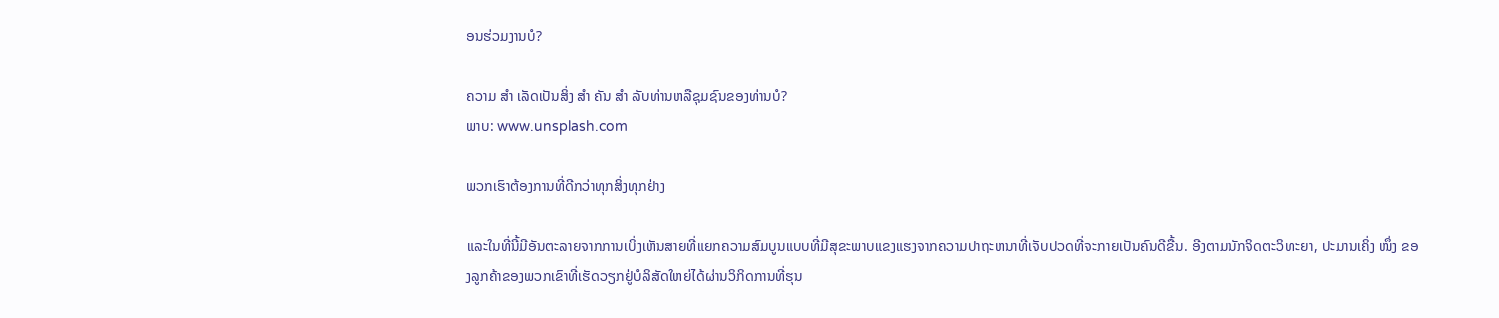ອນຮ່ວມງານບໍ?

ຄວາມ ສຳ ເລັດເປັນສິ່ງ ສຳ ຄັນ ສຳ ລັບທ່ານຫລືຊຸມຊົນຂອງທ່ານບໍ?
ພາບ: www.unsplash.com

ພວກເຮົາຕ້ອງການທີ່ດີກວ່າທຸກສິ່ງທຸກຢ່າງ

ແລະໃນທີ່ນີ້ມີອັນຕະລາຍຈາກການເບິ່ງເຫັນສາຍທີ່ແຍກຄວາມສົມບູນແບບທີ່ມີສຸຂະພາບແຂງແຮງຈາກຄວາມປາຖະຫນາທີ່ເຈັບປວດທີ່ຈະກາຍເປັນຄົນດີຂື້ນ. ອີງຕາມນັກຈິດຕະວິທະຍາ, ປະມານເຄິ່ງ ໜຶ່ງ ຂອງລູກຄ້າຂອງພວກເຂົາທີ່ເຮັດວຽກຢູ່ບໍລິສັດໃຫຍ່ໄດ້ຜ່ານວິກິດການທີ່ຮຸນ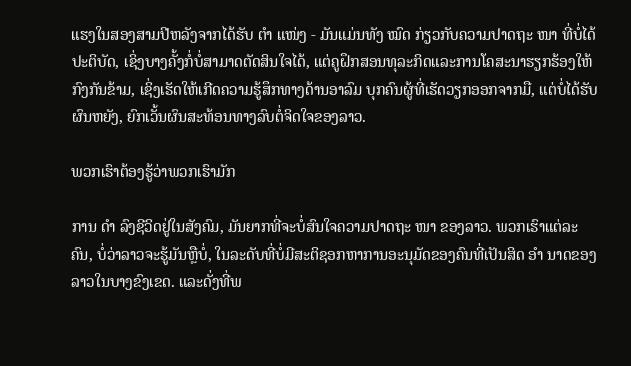ແຮງໃນສອງສາມປີຫລັງຈາກໄດ້ຮັບ ຕຳ ແໜ່ງ - ມັນແມ່ນທັງ ໝົດ ກ່ຽວກັບຄວາມປາດຖະ ໜາ ທີ່ບໍ່ໄດ້ປະຕິບັດ, ເຊິ່ງບາງຄັ້ງກໍ່ບໍ່ສາມາດຕັດສິນໃຈໄດ້, ແຕ່ຄູຝຶກສອນທຸລະກິດແລະການໂຄສະນາຮຽກຮ້ອງໃຫ້ກົງກັນຂ້າມ, ເຊິ່ງເຮັດໃຫ້ເກີດຄວາມຮູ້ສຶກທາງດ້ານອາລົມ ບຸກຄົນຜູ້ທີ່ເຮັດວຽກອອກຈາກມື, ແຕ່ບໍ່ໄດ້ຮັບຜົນຫຍັງ, ຍົກເວັ້ນຜົນສະທ້ອນທາງລົບຕໍ່ຈິດໃຈຂອງລາວ.

ພວກເຮົາຕ້ອງຮູ້ວ່າພວກເຮົາມັກ

ການ ດຳ ລົງຊີວິດຢູ່ໃນສັງຄົມ, ມັນຍາກທີ່ຈະບໍ່ສົນໃຈຄວາມປາດຖະ ໜາ ຂອງລາວ. ພວກເຮົາແຕ່ລະຄົນ, ບໍ່ວ່າລາວຈະຮູ້ມັນຫຼືບໍ່, ໃນລະດັບທີ່ບໍ່ມີສະຕິຊອກຫາການອະນຸມັດຂອງຄົນທີ່ເປັນສິດ ອຳ ນາດຂອງລາວໃນບາງຂົງເຂດ. ແລະດັ່ງທີ່ພ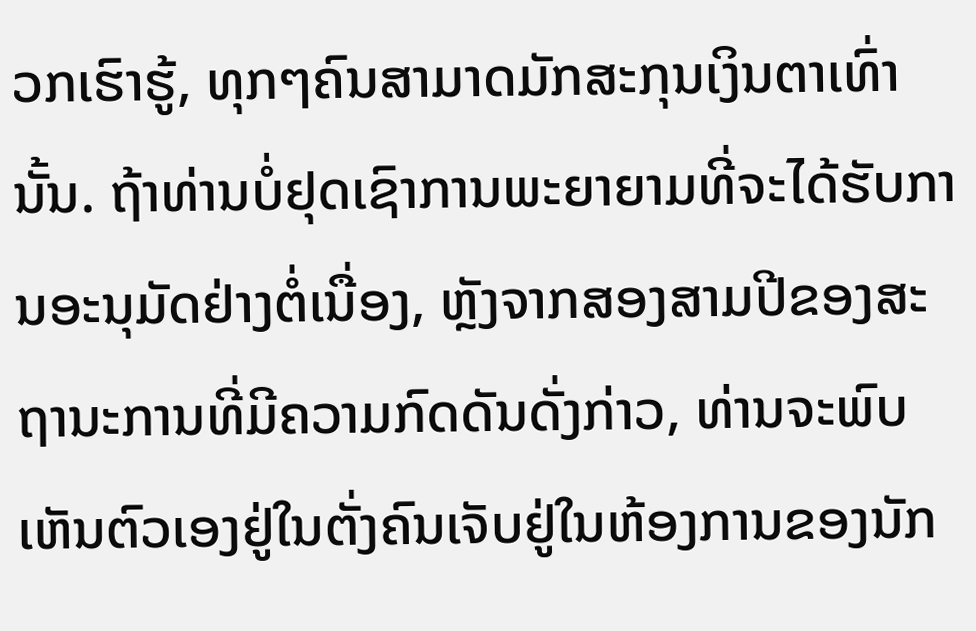ວກເຮົາຮູ້, ທຸກໆຄົນສາມາດມັກສະກຸນເງິນຕາເທົ່ານັ້ນ. ຖ້າທ່ານບໍ່ຢຸດເຊົາການພະຍາຍາມທີ່ຈະໄດ້ຮັບການອະນຸມັດຢ່າງຕໍ່ເນື່ອງ, ຫຼັງຈາກສອງສາມປີຂອງສະຖານະການທີ່ມີຄວາມກົດດັນດັ່ງກ່າວ, ທ່ານຈະພົບເຫັນຕົວເອງຢູ່ໃນຕັ່ງຄົນເຈັບຢູ່ໃນຫ້ອງການຂອງນັກ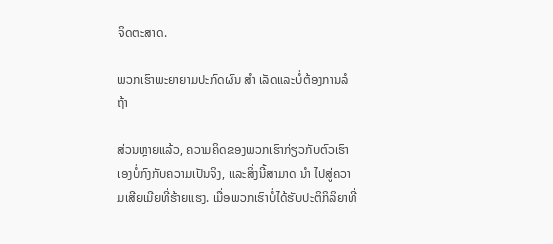ຈິດຕະສາດ.

ພວກເຮົາພະຍາຍາມປະກົດຜົນ ສຳ ເລັດແລະບໍ່ຕ້ອງການລໍຖ້າ

ສ່ວນຫຼາຍແລ້ວ, ຄວາມຄິດຂອງພວກເຮົາກ່ຽວກັບຕົວເຮົາເອງບໍ່ກົງກັບຄວາມເປັນຈິງ, ແລະສິ່ງນີ້ສາມາດ ນຳ ໄປສູ່ຄວາມເສີຍເມີຍທີ່ຮ້າຍແຮງ. ເມື່ອພວກເຮົາບໍ່ໄດ້ຮັບປະຕິກິລິຍາທີ່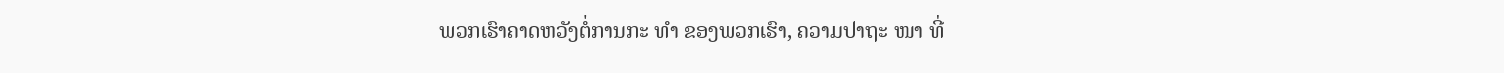ພວກເຮົາຄາດຫວັງຕໍ່ການກະ ທຳ ຂອງພວກເຮົາ, ຄວາມປາຖະ ໜາ ທີ່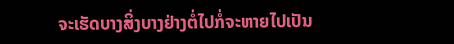ຈະເຮັດບາງສິ່ງບາງຢ່າງຕໍ່ໄປກໍ່ຈະຫາຍໄປເປັນ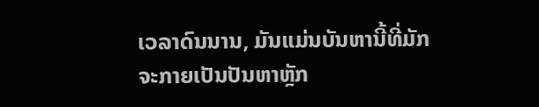ເວລາດົນນານ, ມັນແມ່ນບັນຫານີ້ທີ່ມັກຈະກາຍເປັນປັນຫາຫຼັກ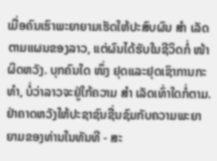ເມື່ອຄົນເຮົາພະຍາຍາມເຮັດໃຫ້ປະສົບຜົນ ສຳ ເລັດຕາມແຜນຂອງລາວ, ແຕ່ຜົນໄດ້ຮັບໃນຊີວິດກໍ່ ໜ້າ ຜິດຫວັງ. ບຸກຄົນໃດ ໜຶ່ງ ຢຸດແລະຢຸດເຊົາການກະ ທຳ, ບໍ່ວ່າລາວຈະຢູ່ໃກ້ຄວາມ ສຳ ເລັດເທົ່າໃດກໍ່ຕາມ. ຢ່າຄາດຫວັງໃຫ້ປະຊາຊົນຊື່ນຊົມກັບຄວາມພະຍາຍາມຂອງທ່ານໃນທັນທີ - ສະ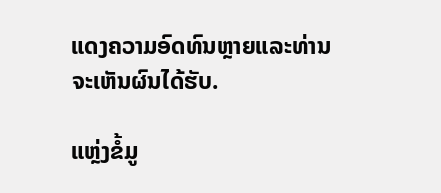ແດງຄວາມອົດທົນຫຼາຍແລະທ່ານຈະເຫັນຜົນໄດ້ຮັບ.

ແຫຼ່ງຂໍ້ມູ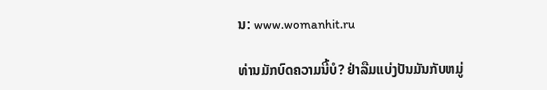ນ: www.womanhit.ru

ທ່ານມັກບົດຄວາມນີ້ບໍ? ຢ່າລືມແບ່ງປັນມັນກັບຫມູ່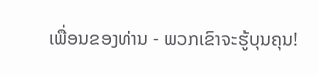ເພື່ອນຂອງທ່ານ - ພວກເຂົາຈະຮູ້ບຸນຄຸນ!